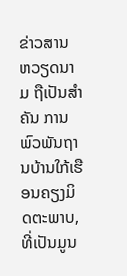ຂ່າວສານ
ຫວຽດນາມ ຖືເປັນສຳຄັນ ການພົວພັນຖານບ້ານໃກ້ເຮືອນຄຽງມິດຕະພາບ, ທີ່ເປັນມູນ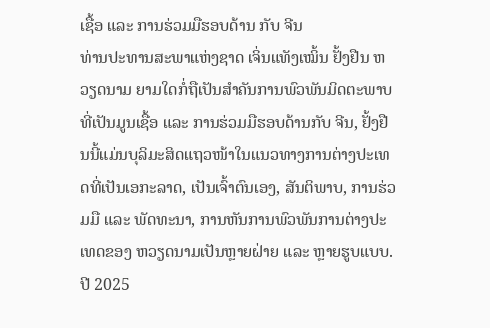ເຊື້ອ ແລະ ການຮ່ວມມືຮອບດ້ານ ກັບ ຈີນ
ທ່ານປະທານສະພາແຫ່ງຊາດ ເຈິ່ນແທັງເໝິ້ນ ຢັ້ງຢືນ ຫວຽດນາມ ຍາມໃດກໍ່ຖືເປັນສຳຄັນການພົວພັນມິດຕະພາບທີ່ເປັນມູນເຊື້ອ ແລະ ການຮ່ວມມືຮອບດ້ານກັບ ຈີນ, ຢັ້ງຢືນນີ້ແມ່ນບຸລິມະສິດແຖວໜ້າໃນແນວທາງການຕ່າງປະເທດທີ່ເປັນເອກະລາດ, ເປັນເຈົ້າຕົນເອງ, ສັນຕິພາບ, ການຮ່ວມມື ແລະ ພັດທະນາ, ການຫັນການພົວພັນການຕ່າງປະເທດຂອງ ຫວຽດນາມເປັນຫຼາຍຝ່າຍ ແລະ ຫຼາຍຮູບແບບ. ປີ 2025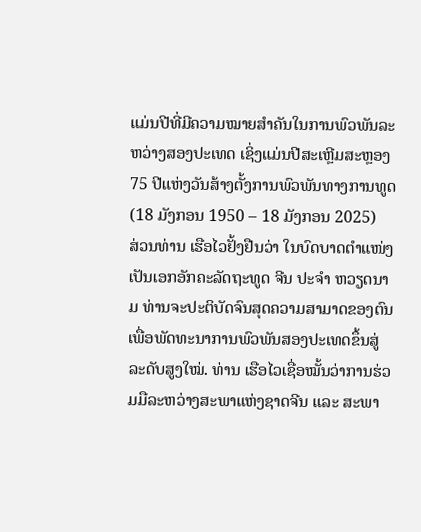ແມ່ນປີທີ່ມີຄວາມໝາຍສຳຄັນໃນການພົວພັນລະຫວ່າງສອງປະເທດ ເຊິ່ງແມ່ນປີສະເຫຼີມສະຫຼອງ 75 ປີແຫ່ງວັນສ້າງຕັ້ງການພົວພັນທາງການທູດ (18 ມັງກອນ 1950 – 18 ມັງກອນ 2025)
ສ່ວນທ່ານ ເຮືອໄວຢັ້ງຢືນວ່າ ໃນບົດບາດຕຳແໜ່ງເປັນເອກອັກຄະລັດຖະທູດ ຈີນ ປະຈຳ ຫວຽດນາມ ທ່ານຈະປະຕິບັດຈົນສຸດຄວາມສາມາດຂອງຕົນເພື່ອພັດທະນາການພົວພັນສອງປະເທດຂຶ້ນສູ່ລະດັບສູງໃໝ່. ທ່ານ ເຮືອໄວເຊື່ອໝັ້ນວ່າການຮ່ວມມືລະຫວ່າງສະພາແຫ່ງຊາດຈີນ ແລະ ສະພາ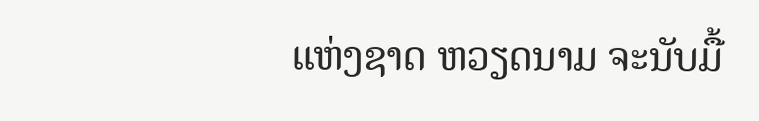ແຫ່ງຊາດ ຫວຽດນາມ ຈະນັບມື້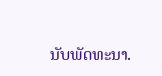ນັບພັດທະນາ.